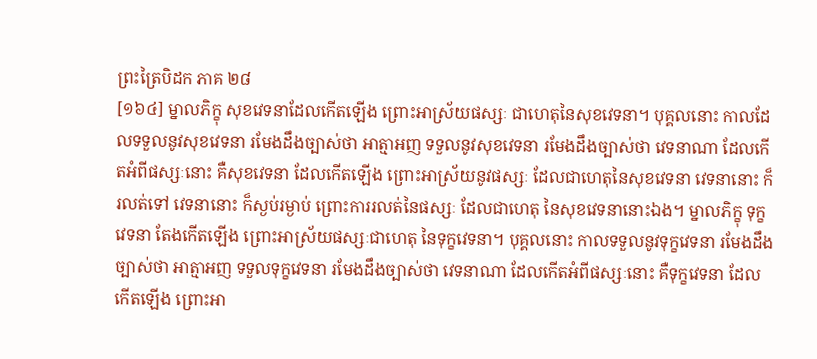ព្រះត្រៃបិដក ភាគ ២៨
[១៦៤] ម្នាលភិក្ខុ សុខវេទនាដែលកើតឡើង ព្រោះអាស្រ័យផស្សៈ ជាហេតុនៃសុខវេទនា។ បុគ្គលនោះ កាលដែលទទួលនូវសុខវេទនា រមែងដឹងច្បាស់ថា អាត្មាអញ ទទួលនូវសុខវេទនា រមែងដឹងច្បាស់ថា វេទនាណា ដែលកើតអំពីផស្សៈនោះ គឺសុខវេទនា ដែលកើតឡើង ព្រោះអាស្រ័យនូវផស្សៈ ដែលជាហេតុនៃសុខវេទនា វេទនានោះ ក៏រលត់ទៅ វេទនានោះ ក៏ស្ងប់រម្ងាប់ ព្រោះការរលត់នៃផស្សៈ ដែលជាហេតុ នៃសុខវេទនានោះឯង។ ម្នាលភិក្ខុ ទុក្ខវេទនា តែងកើតឡើង ព្រោះអាស្រ័យផស្សៈជាហេតុ នៃទុក្ខវេទនា។ បុគ្គលនោះ កាលទទួលនូវទុក្ខវេទនា រមែងដឹងច្បាស់ថា អាត្មាអញ ទទួលទុក្ខវេទនា រមែងដឹងច្បាស់ថា វេទនាណា ដែលកើតអំពីផស្សៈនោះ គឺទុក្ខវេទនា ដែលកើតឡើង ព្រោះអា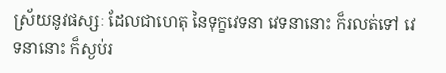ស្រ័យនូវផស្សៈ ដែលជាហេតុ នៃទុក្ខវេទនា វេទនានោះ ក៏រលត់ទៅ វេទនានោះ ក៏ស្ងប់រ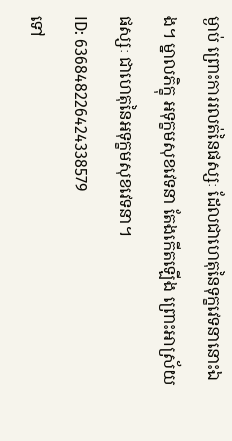ម្ងាប់ ព្រោះការរលត់នៃផស្សៈ ដែលជាហេតុនៃទុក្ខវេទនានោះឯង។ ម្នាលភិក្ខុ អទុក្ខមសុខវេទនា តែងកើតឡើង ព្រោះអាស្រ័យផស្សៈ ជាហេតុនៃអទុក្ខមសុខវេទនា។
ID: 636848226424338579
ទៅ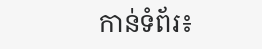កាន់ទំព័រ៖